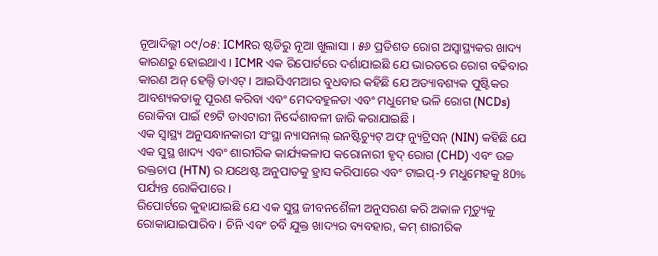ନୂଆଦିଲ୍ଲୀ ୦୯/୦୫: ICMRର ଷ୍ଟଡିରୁ ନୂଆ ଖୁଲାସା । ୫୬ ପ୍ରତିଶତ ରୋଗ ଅସ୍ୱାସ୍ଥ୍ୟକର ଖାଦ୍ୟ କାରଣରୁ ହୋଇଥାଏ । ICMR ଏକ ରିପୋର୍ଟରେ ଦର୍ଶାଯାଇଛି ଯେ ଭାରତରେ ରୋଗ ବଢିବାର କାରଣ ଅନ୍ ହେଲ୍ଦି ଡାଏଟ୍ । ଆଇସିଏମଆର ବୁଧବାର କହିଛି ଯେ ଅତ୍ୟାବଶ୍ୟକ ପୁଷ୍ଟିକର ଆବଶ୍ୟକତାକୁ ପୂରଣ କରିବା ଏବଂ ମେଦବହୁଳତା ଏବଂ ମଧୁମେହ ଭଳି ରୋଗ (NCDs) ରୋକିବା ପାଇଁ ୧୭ଟି ଡାଏଟାରୀ ନିର୍ଦ୍ଦେଶାବଳୀ ଜାରି କରାଯାଇଛି ।
ଏକ ସ୍ୱାସ୍ଥ୍ୟ ଅନୁସନ୍ଧାନକାରୀ ସଂସ୍ଥା ନ୍ୟାସନାଲ୍ ଇନଷ୍ଟିଚ୍ୟୁଟ୍ ଅଫ୍ ନ୍ୟୁଟ୍ରିସନ୍ (NIN) କହିଛି ଯେ ଏକ ସୁସ୍ଥ ଖାଦ୍ୟ ଏବଂ ଶାରୀରିକ କାର୍ଯ୍ୟକଳାପ କରୋନାରୀ ହୃଦ୍ ରୋଗ (CHD) ଏବଂ ଉଚ୍ଚ ରକ୍ତଚାପ (HTN) ର ଯଥେଷ୍ଟ ଅନୁପାତକୁ ହ୍ରାସ କରିପାରେ ଏବଂ ଟାଇପ୍-୨ ମଧୁମେହକୁ 80% ପର୍ଯ୍ୟନ୍ତ ରୋକିପାରେ ।
ରିପୋର୍ଟରେ କୁହାଯାଇଛି ଯେ ଏକ ସୁସ୍ଥ ଜୀବନଶୈଳୀ ଅନୁସରଣ କରି ଅକାଳ ମୃତ୍ୟୁକୁ ରୋକାଯାଇପାରିବ । ଚିନି ଏବଂ ଚର୍ବି ଯୁକ୍ତ ଖାଦ୍ୟର ବ୍ୟବହାର, କମ୍ ଶାରୀରିକ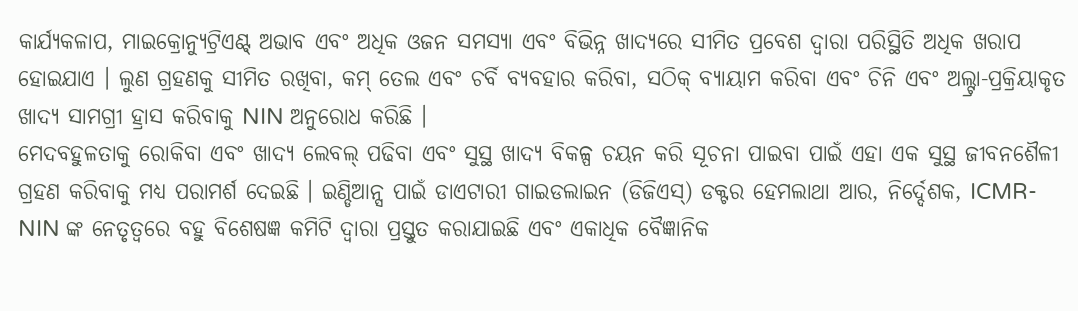କାର୍ଯ୍ୟକଳାପ, ମାଇକ୍ରୋନ୍ୟୁଟ୍ରିଏଣ୍ଟ୍ ଅଭାବ ଏବଂ ଅଧିକ ଓଜନ ସମସ୍ୟା ଏବଂ ବିଭିନ୍ନ ଖାଦ୍ୟରେ ସୀମିତ ପ୍ରବେଶ ଦ୍ୱାରା ପରିସ୍ଥିତି ଅଧିକ ଖରାପ ହୋଇଯାଏ । ଲୁଣ ଗ୍ରହଣକୁ ସୀମିତ ରଖିବା, କମ୍ ତେଲ ଏବଂ ଚର୍ବି ବ୍ୟବହାର କରିବା, ସଠିକ୍ ବ୍ୟାୟାମ କରିବା ଏବଂ ଚିନି ଏବଂ ଅଲ୍ଟ୍ରା-ପ୍ରକ୍ରିୟାକୃତ ଖାଦ୍ୟ ସାମଗ୍ରୀ ହ୍ରାସ କରିବାକୁ NIN ଅନୁରୋଧ କରିଛି ।
ମେଦବହୁଳତାକୁ ରୋକିବା ଏବଂ ଖାଦ୍ୟ ଲେବଲ୍ ପଢିବା ଏବଂ ସୁସ୍ଥ ଖାଦ୍ୟ ବିକଳ୍ପ ଚୟନ କରି ସୂଚନା ପାଇବା ପାଇଁ ଏହା ଏକ ସୁସ୍ଥ ଜୀବନଶୈଳୀ ଗ୍ରହଣ କରିବାକୁ ମଧ୍ୟ ପରାମର୍ଶ ଦେଇଛି । ଇଣ୍ଡିଆନ୍ସ ପାଇଁ ଡାଏଟାରୀ ଗାଇଡଲାଇନ (ଡିଜିଏସ୍) ଡକ୍ଟର ହେମଲାଥା ଆର, ନିର୍ଦ୍ଦେଶକ, ICMR-NIN ଙ୍କ ନେତୃତ୍ୱରେ ବହୁ ବିଶେଷଜ୍ଞ କମିଟି ଦ୍ୱାରା ପ୍ରସ୍ତୁତ କରାଯାଇଛି ଏବଂ ଏକାଧିକ ବୈଜ୍ଞାନିକ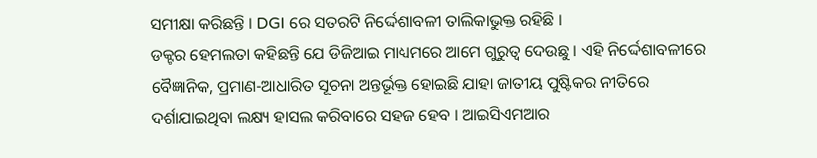ସମୀକ୍ଷା କରିଛନ୍ତି । DGI ରେ ସତରଟି ନିର୍ଦ୍ଦେଶାବଳୀ ତାଲିକାଭୁକ୍ତ ରହିଛି ।
ଡକ୍ଟର ହେମଲତା କହିଛନ୍ତି ଯେ ଡିଜିଆଇ ମାଧ୍ୟମରେ ଆମେ ଗୁରୁତ୍ୱ ଦେଉଛୁ । ଏହି ନିର୍ଦ୍ଦେଶାବଳୀରେ ବୈଜ୍ଞାନିକ, ପ୍ରମାଣ-ଆଧାରିତ ସୂଚନା ଅନ୍ତର୍ଭୂକ୍ତ ହୋଇଛି ଯାହା ଜାତୀୟ ପୁଷ୍ଟିକର ନୀତିରେ ଦର୍ଶାଯାଇଥିବା ଲକ୍ଷ୍ୟ ହାସଲ କରିବାରେ ସହଜ ହେବ । ଆଇସିଏମଆର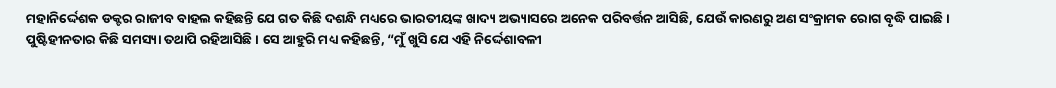ମହାନିର୍ଦ୍ଦେଶକ ଡକ୍ଟର ରାଜୀବ ବାହଲ କହିଛନ୍ତି ଯେ ଗତ କିଛି ଦଶନ୍ଧି ମଧ୍ୟରେ ଭାରତୀୟଙ୍କ ଖାଦ୍ୟ ଅଭ୍ୟାସରେ ଅନେକ ପରିବର୍ତ୍ତନ ଆସିଛି, ଯେଉଁ କାରଣରୁ ଅଣ ସଂକ୍ରାମକ ରୋଗ ବୃଦ୍ଧି ପାଇଛି।
ପୁଷ୍ଟିହୀନତାର କିଛି ସମସ୍ୟା ତଥାପି ରହିଆସିଛି । ସେ ଆହୁରି ମଧ୍ୟ କହିଛନ୍ତି, “ମୁଁ ଖୁସି ଯେ ଏହି ନିର୍ଦ୍ଦେଶାବଳୀ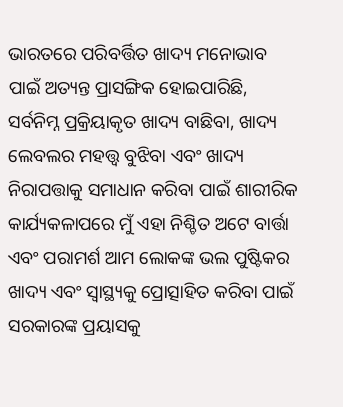ଭାରତରେ ପରିବର୍ତ୍ତିତ ଖାଦ୍ୟ ମନୋଭାବ ପାଇଁ ଅତ୍ୟନ୍ତ ପ୍ରାସଙ୍ଗିକ ହୋଇପାରିଛି, ସର୍ବନିମ୍ନ ପ୍ରକ୍ରିୟାକୃତ ଖାଦ୍ୟ ବାଛିବା, ଖାଦ୍ୟ ଲେବଲର ମହତ୍ତ୍ୱ ବୁଝିବା ଏବଂ ଖାଦ୍ୟ ନିରାପତ୍ତାକୁ ସମାଧାନ କରିବା ପାଇଁ ଶାରୀରିକ କାର୍ଯ୍ୟକଳାପରେ ମୁଁ ଏହା ନିଶ୍ଚିତ ଅଟେ ବାର୍ତ୍ତା ଏବଂ ପରାମର୍ଶ ଆମ ଲୋକଙ୍କ ଭଲ ପୁଷ୍ଟିକର ଖାଦ୍ୟ ଏବଂ ସ୍ୱାସ୍ଥ୍ୟକୁ ପ୍ରୋତ୍ସାହିତ କରିବା ପାଇଁ ସରକାରଙ୍କ ପ୍ରୟାସକୁ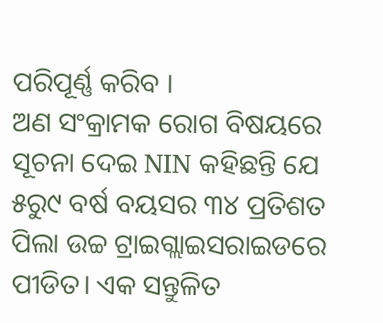ପରିପୂର୍ଣ୍ଣ କରିବ ।
ଅଣ ସଂକ୍ରାମକ ରୋଗ ବିଷୟରେ ସୂଚନା ଦେଇ NIN କହିଛନ୍ତି ଯେ ୫ରୁ୯ ବର୍ଷ ବୟସର ୩୪ ପ୍ରତିଶତ ପିଲା ଉଚ୍ଚ ଟ୍ରାଇଗ୍ଲାଇସରାଇଡରେ ପୀଡିତ। ଏକ ସନ୍ତୁଳିତ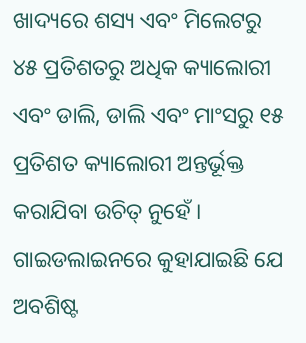ଖାଦ୍ୟରେ ଶସ୍ୟ ଏବଂ ମିଲେଟରୁ ୪୫ ପ୍ରତିଶତରୁ ଅଧିକ କ୍ୟାଲୋରୀ ଏବଂ ଡାଲି, ଡାଲି ଏବଂ ମାଂସରୁ ୧୫ ପ୍ରତିଶତ କ୍ୟାଲୋରୀ ଅନ୍ତର୍ଭୂକ୍ତ କରାଯିବା ଉଚିତ୍ ନୁହେଁ । ଗାଇଡଲାଇନରେ କୁହାଯାଇଛି ଯେ ଅବଶିଷ୍ଟ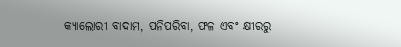କ୍ୟାଲୋରୀ ବାଦାମ, ପନିପରିବା, ଫଳ ଏବଂ କ୍ଷୀରରୁ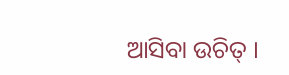ଆସିବା ଉଚିତ୍ ।